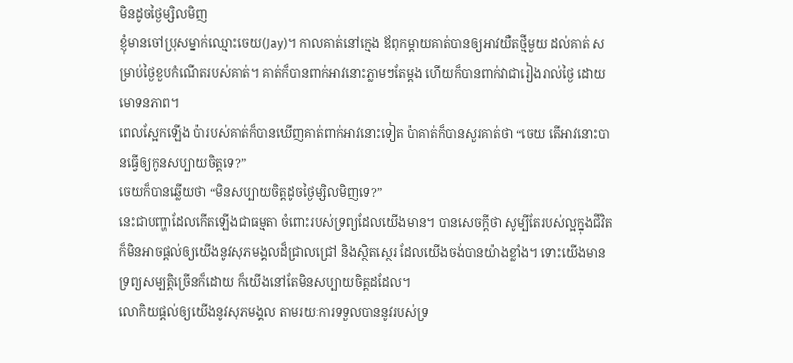មិនដូចថ្ងៃម្សិលមិញ
ខ្ញុំមានចៅប្រុសម្នាក់ឈ្មោះចេយ(Jay)។ កាលគាត់នៅក្មេង ឪពុកម្តាយគាត់បានឲ្យអាវយឺតថ្មីមួយ ដល់គាត់ សម្រាប់ថ្ងៃខួបកំណើតរបស់គាត់។ គាត់ក៏បានពាក់អាវនោះភ្លាមៗតែម្តង ហើយក៏បានពាក់វាជារៀងរាល់ថ្ងៃ ដោយមោទនភាព។
ពេលស្អែកឡើង ប៉ារបស់គាត់ក៏បានឃើញគាត់ពាក់អាវនោះទៀត ប៉ាគាត់ក៏បានសួរគាត់ថា “ចេយ តើអាវនោះបានធ្វើឲ្យកូនសប្បាយចិត្តទេ?”
ចេយក៏បានឆ្លើយថា “មិនសប្បាយចិត្តដូចថ្ងៃម្សិលមិញទេ?”
នេះជាបញ្ហាដែលកើតឡើងជាធម្មតា ចំពោះរបស់ទ្រព្យដែលយើងមាន។ បានសេចក្តីថា សូម្បីតែរបស់ល្អក្នុងជីវិត ក៏មិនអាចផ្តល់ឲ្យយើងនូវសុភមង្គលដ៏ជ្រាលជ្រៅ និងស្ថិតស្ថេរ ដែលយើងចង់បានយ៉ាងខ្លាំង។ ទោះយើងមានទ្រព្យសម្បត្តិច្រើនក៏ដោយ ក៏យើងនៅតែមិនសប្បាយចិត្តដដែល។
លោកិយផ្តល់ឲ្យយើងនូវសុភមង្គល តាមរយៈការទទួលបាននូវរបស់ទ្រ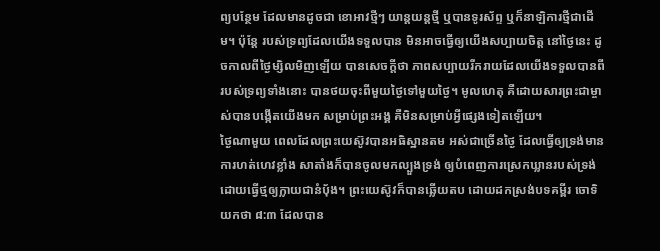ព្យបន្ថែម ដែលមានដូចជា ខោអាវថ្មីៗ យាន្តយន្តថ្មី ឬបានទូរស័ព្ទ ឬក៏នាឡិការថ្មីជាដើម។ ប៉ុន្តែ របស់ទ្រព្យដែលយើងទទួលបាន មិនអាចធ្វើឲ្យយើងសប្បាយចិត្ត នៅថ្ងៃនេះ ដូចកាលពីថ្ងៃម្សិលមិញឡើយ បានសេចក្តីថា ភាពសប្បាយរីករាយដែលយើងទទួលបានពីរបស់ទ្រព្យទាំងនោះ បានថយចុះពីមួយថ្ងៃទៅមួយថ្ងៃ។ មូលហេតុ គឺដោយសារព្រះជាម្ចាស់បានបង្កើតយើងមក សម្រាប់ព្រះអង្គ គឺមិនសម្រាប់អ្វីផ្សេងទៀតឡើយ។
ថ្ងៃណាមួយ ពេលដែលព្រះយេស៊ូវបានអធិស្ឋានតម អស់ជាច្រើនថ្ងៃ ដែលធ្វើឲ្យទ្រង់មានការហត់ហេវខ្លាំង សាតាំងក៏បានចូលមកល្បួងទ្រង់ ឲ្យបំពេញការស្រេកឃ្លានរបស់ទ្រង់ ដោយធ្វើថ្មឲ្យក្លាយជានំប៉័ង។ ព្រះយេស៊ូវក៏បានឆ្លើយតប ដោយដកស្រង់បទគម្ពីរ ចោទិយកថា ៨:៣ ដែលបាន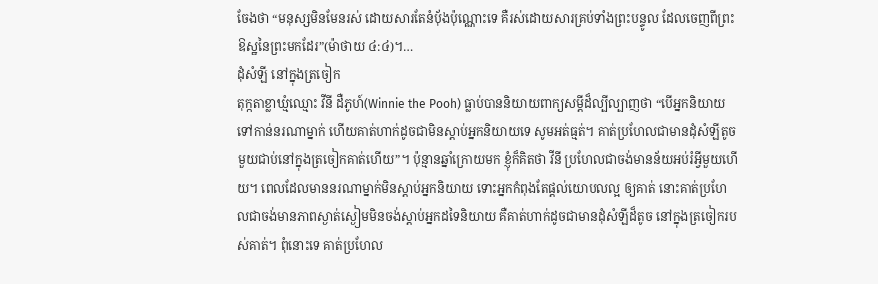ចែងថា “មនុស្សមិនមែនរស់ ដោយសារតែនំបុ័ងប៉ុណ្ណោះទេ គឺរស់ដោយសារគ្រប់ទាំងព្រះបន្ទូល ដែលចេញពីព្រះឱស្ឋនៃព្រះមកដែរ”(ម៉ាថាយ ៤:៤)។…
ដុំសំឡី នៅក្នុងត្រចៀក
តុក្កតាខ្លាឃ្មំឈ្មោះ វីនី ដឺភូហ៍(Winnie the Pooh) ធ្លាប់បាននិយាយពាក្យសម្តីដ៏ល្បីល្បាញថា “បើអ្នកនិយាយទៅកាន់នរណាម្នាក់ ហើយគាត់ហាក់ដូចជាមិនស្តាប់អ្នកនិយាយទេ សូមអត់ធ្មត់។ គាត់ប្រហែលជាមានដុំសំឡីតូចមួយជាប់នៅក្នុងត្រចៀកគាត់ហើយ”។ ប៉ុន្មានឆ្នាំក្រោយមក ខ្ញុំក៏គិតថា វីនី ប្រហែលជាចង់មានន័យអប់រំអ្វីមួយហើយ។ ពេលដែលមាននរណាម្នាក់មិនស្តាប់អ្នកនិយាយ ទោះអ្នកកំពុងតែផ្តល់យោបលល្អ ឲ្យគាត់ នោះគាត់ប្រហែលជាចង់មានភាពស្ងាត់ស្ងៀមមិនចង់ស្តាប់អ្នកដទៃនិយាយ គឺគាត់ហាក់ដូចជាមានដុំសំឡីដ៏តូច នៅក្នុងត្រចៀករបស់គាត់។ ពុំនោះទេ គាត់ប្រហែល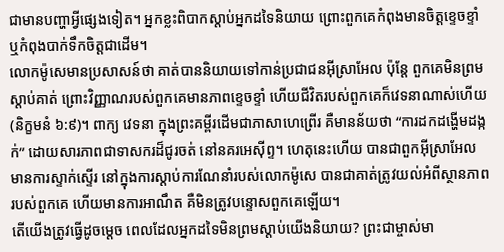ជាមានបញ្ហាអ្វីផ្សេងទៀត។ អ្នកខ្លះពិបាកស្តាប់អ្នកដទៃនិយាយ ព្រោះពួកគេកំពុងមានចិត្តខ្ទេចខ្ទាំ ឬកំពុងបាក់ទឹកចិត្តជាដើម។
លោកម៉ូសេមានប្រសាសន៍ថា គាត់បាននិយាយទៅកាន់ប្រជាជនអ៊ីស្រាអែល ប៉ុន្តែ ពួកគេមិនព្រមស្តាប់គាត់ ព្រោះវិញ្ញាណរបស់ពួកគេមានភាពខ្ទេចខ្ទាំ ហើយជីវិតរបស់ពួកគេក៏វេទនាណាស់ហើយ(និក្ខមនំ ៦:៩)។ ពាក្យ វេទនា ក្នុងព្រះគម្ពីរដើមជាភាសាហេព្រើរ គឺមានន័យថា “ការដកដង្ហើមដង្កក់” ដោយសារភាពជាទាសករដ៏ជូរចត់ នៅនគរអេស៊ីព្ទ។ ហេតុនេះហើយ បានជាពួកអ៊ីស្រាអែលមានការស្ទាក់ស្ទើរ នៅក្នុងការស្តាប់ការណែនាំរបស់លោកម៉ូសេ បានជាគាត់ត្រូវយល់អំពីស្ថានភាពរបស់ពួកគេ ហើយមានការអាណឹត គឺមិនត្រូវបន្ទោសពួកគេឡើយ។
តើយើងត្រូវធ្វើដូចម្តេច ពេលដែលអ្នកដទៃមិនព្រមស្តាប់យើងនិយាយ? ព្រះជាម្ចាស់មា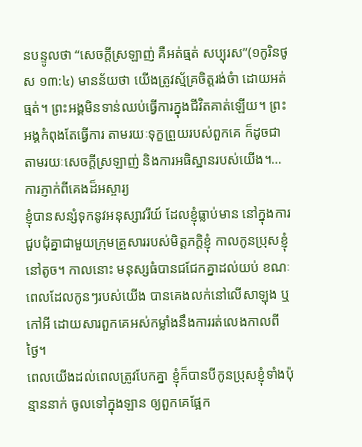នបន្ទូលថា “សេចក្តីស្រឡាញ់ គឺអត់ធ្មត់ សប្បុរស”(១កូរិនថូស ១៣:៤) មានន័យថា យើងត្រូវស្ម័គ្រចិត្តរង់ចំា ដោយអត់ធ្មត់។ ព្រះអង្គមិនទាន់ឈប់ធ្វើការក្នុងជីវិតគាត់ឡើយ។ ព្រះអង្គកំពុងតែធ្វើការ តាមរយៈទុក្ខព្រួយរបស់ពួកគេ ក៏ដូចជាតាមរយៈសេចក្តីស្រឡាញ់ និងការអធិស្ឋានរបស់យើង។…
ការភ្ញាក់ពីគេងដ៏អស្ចារ្យ
ខ្ញុំបានសន្សំទុកនូវអនុស្សាវរីយ៍ ដែលខ្ញុំធ្លាប់មាន នៅក្នុងការជួបជុំគ្នាជាមួយក្រុមគ្រួសាររបស់មិត្តភក្តិខ្ញុំ កាលកូនប្រុសខ្ញុំនៅតូច។ កាលនោះ មនុស្សធំបានជជែកគ្នាដល់យប់ ខណៈពេលដែលកូនៗរបស់យើង បានគេងលក់នៅលើសាឡុង ឬកៅអី ដោយសារពួកគេអស់កម្លាំងនឹងការរត់លេងកាលពីថ្ងៃ។
ពេលយើងដល់ពេលត្រូវបែកគ្នា ខ្ញុំក៏បានបីកូនប្រុសខ្ញុំទាំងប៉ុន្មាននាក់ ចូលទៅក្នុងឡាន ឲ្យពួកគេផ្អែក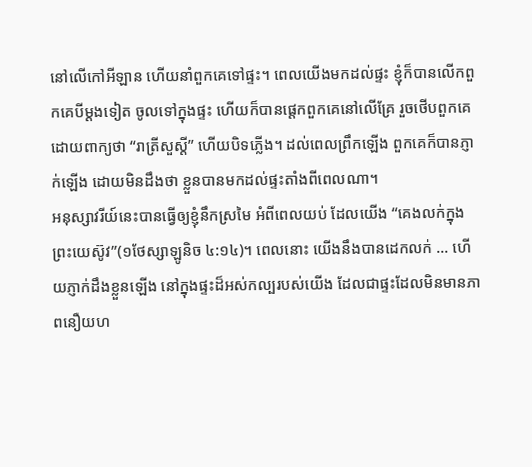នៅលើកៅអីឡាន ហើយនាំពួកគេទៅផ្ទះ។ ពេលយើងមកដល់ផ្ទះ ខ្ញុំក៏បានលើកពួកគេបីម្តងទៀត ចូលទៅក្នុងផ្ទះ ហើយក៏បានផ្តេកពួកគេនៅលើគ្រែ រួចថើបពួកគេ ដោយពាក្យថា “រាត្រីសួស្តី” ហើយបិទភ្លើង។ ដល់ពេលព្រឹកឡើង ពួកគេក៏បានភ្ញាក់ឡើង ដោយមិនដឹងថា ខ្លួនបានមកដល់ផ្ទះតាំងពីពេលណា។
អនុស្សាវរីយ៍នេះបានធ្វើឲ្យខ្ញុំនឹកស្រមៃ អំពីពេលយប់ ដែលយើង “គេងលក់ក្នុងព្រះយេស៊ូវ”(១ថែស្សាឡូនិច ៤:១៤)។ ពេលនោះ យើងនឹងបានដេកលក់ … ហើយភ្ញាក់ដឹងខ្លួនឡើង នៅក្នុងផ្ទះដ៏អស់កល្បរបស់យើង ដែលជាផ្ទះដែលមិនមានភាពនឿយហ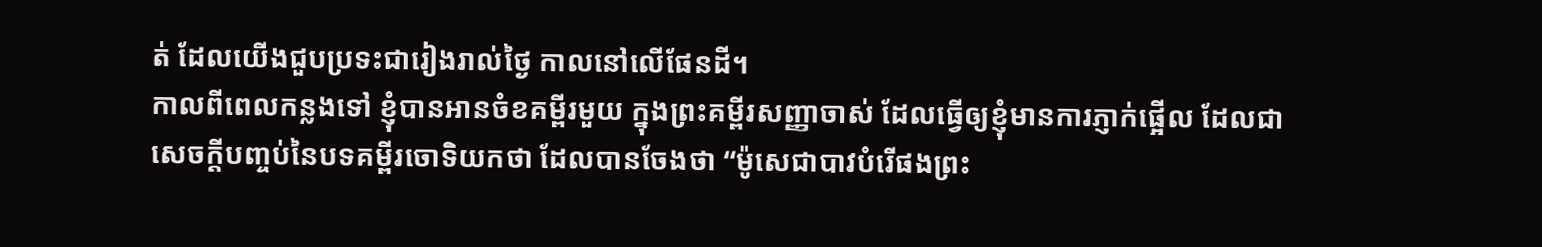ត់ ដែលយើងជួបប្រទះជារៀងរាល់ថ្ងៃ កាលនៅលើផែនដី។
កាលពីពេលកន្លងទៅ ខ្ញុំបានអានចំខគម្ពីរមួយ ក្នុងព្រះគម្ពីរសញ្ញាចាស់ ដែលធ្វើឲ្យខ្ញុំមានការភ្ញាក់ផ្អើល ដែលជាសេចក្តីបញ្ចប់នៃបទគម្ពីរចោទិយកថា ដែលបានចែងថា “ម៉ូសេជាបាវបំរើផងព្រះ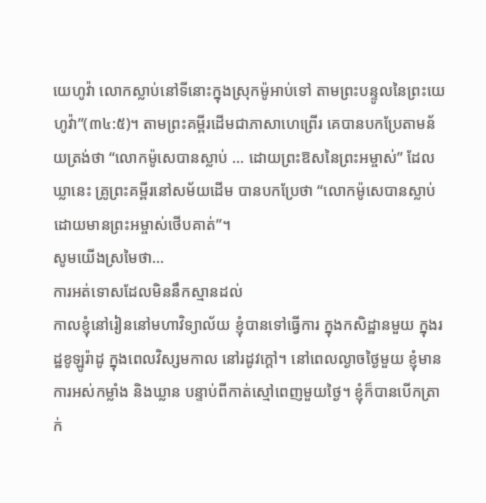យេហូវ៉ា លោកស្លាប់នៅទីនោះក្នុងស្រុកម៉ូអាប់ទៅ តាមព្រះបន្ទូលនៃព្រះយេហូវ៉ា”(៣៤:៥)។ តាមព្រះគម្ពីរដើមជាភាសាហេព្រើរ គេបានបកប្រែតាមន័យត្រង់ថា “លោកម៉ូសេបានស្លាប់ … ដោយព្រះឱសនៃព្រះអម្ចាស់” ដែលឃ្លានេះ គ្រូព្រះគម្ពីរនៅសម័យដើម បានបកប្រែថា “លោកម៉ូសេបានស្លាប់ ដោយមានព្រះអម្ចាស់ថើបគាត់”។
សូមយើងស្រមៃថា…
ការអត់ទោសដែលមិននឹកស្មានដល់
កាលខ្ញុំនៅរៀននៅមហាវិទ្យាល័យ ខ្ញុំបានទៅធ្វើការ ក្នុងកសិដ្ឋានមួយ ក្នុងរដ្ឋខូឡូរ៉ាដូ ក្នុងពេលវិស្សមកាល នៅរដូវក្តៅ។ នៅពេលល្ងាចថ្ងៃមួយ ខ្ញុំមានការអស់កម្លាំង និងឃ្លាន បន្ទាប់ពីកាត់ស្មៅពេញមួយថ្ងៃ។ ខ្ញុំក៏បានបើកត្រាក់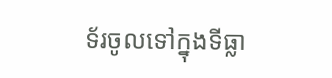ទ័រចូលទៅក្នុងទីធ្លា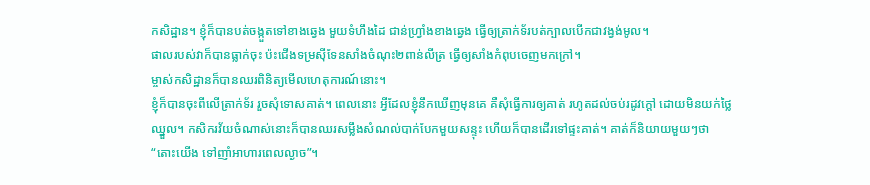កសិដ្ឋាន។ ខ្ញុំក៏បានបត់ចង្កួតទៅខាងឆ្វេង មួយទំហឹងដៃ ជាន់ហ្វ្រាំងខាងឆ្វេង ធ្វើឲ្យត្រាក់ទ័របត់ក្បាលបើកជាវង្វង់មូល។
ផាលរបស់វាក៏បានធ្លាក់ចុះ ប៉ះជើងទម្រស៊ីទែនសាំងចំណុះ២ពាន់លីត្រ ធ្វើឲ្យសាំងកំពុបចេញមកក្រៅ។
ម្ចាស់កសិដ្ឋានក៏បានឈរពិនិត្យមើលហេតុការណ៍នោះ។
ខ្ញុំក៏បានចុះពីលើត្រាក់ទ័រ រួចសុំទោសគាត់។ ពេលនោះ អ្វីដែលខ្ញុំនឹកឃើញមុនគេ គឺសុំធ្វើការឲ្យគាត់ រហូតដល់ចប់រដូវក្តៅ ដោយមិនយក់ថ្លៃឈ្នួល។ កសិករវ័យចំណាស់នោះក៏បានឈរសម្លឹងសំណល់បាក់បែកមួយសន្ទុះ ហើយក៏បានដើរទៅផ្ទះគាត់។ គាត់ក៏និយាយមួយៗថា “តោះយើង ទៅញាំអាហារពេលល្ងាច”។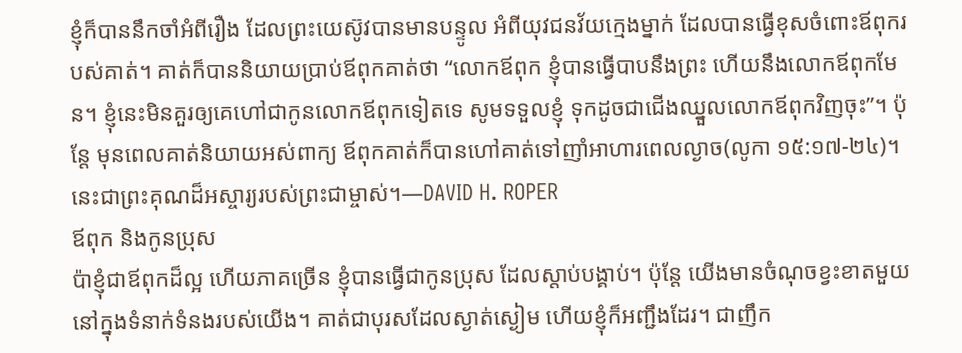ខ្ញុំក៏បាននឹកចាំអំពីរឿង ដែលព្រះយេស៊ូវបានមានបន្ទូល អំពីយុវជនវ័យក្មេងម្នាក់ ដែលបានធ្វើខុសចំពោះឪពុករបស់គាត់។ គាត់ក៏បាននិយាយប្រាប់ឪពុកគាត់ថា “លោកឪពុក ខ្ញុំបានធ្វើបាបនឹងព្រះ ហើយនឹងលោកឪពុកមែន។ ខ្ញុំនេះមិនគួរឲ្យគេហៅជាកូនលោកឪពុកទៀតទេ សូមទទួលខ្ញុំ ទុកដូចជាជើងឈ្នួលលោកឪពុកវិញចុះ”។ ប៉ុន្តែ មុនពេលគាត់និយាយអស់ពាក្យ ឪពុកគាត់ក៏បានហៅគាត់ទៅញាំអាហារពេលល្ងាច(លូកា ១៥:១៧-២៤)។
នេះជាព្រះគុណដ៏អស្ចារ្យរបស់ព្រះជាម្ចាស់។—DAVID H. ROPER
ឪពុក និងកូនប្រុស
ប៉ាខ្ញុំជាឪពុកដ៏ល្អ ហើយភាគច្រើន ខ្ញុំបានធ្វើជាកូនប្រុស ដែលស្តាប់បង្គាប់។ ប៉ុន្តែ យើងមានចំណុចខ្វះខាតមួយ នៅក្នុងទំនាក់ទំនងរបស់យើង។ គាត់ជាបុរសដែលស្ងាត់ស្ងៀម ហើយខ្ញុំក៏អញ្ជឹងដែរ។ ជាញឹក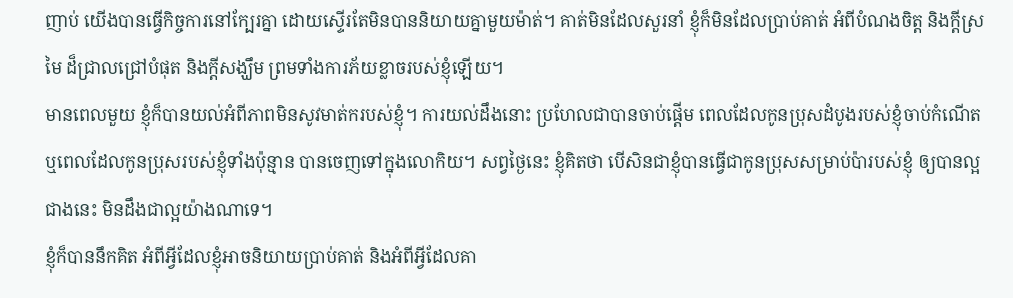ញាប់ យើងបានធ្វើកិច្ចការនៅក្បែរគ្នា ដោយស្ទើរតែមិនបាននិយាយគ្នាមួយម៉ាត់។ គាត់មិនដែលសួរនាំ ខ្ញុំក៏មិនដែលប្រាប់គាត់ អំពីបំណងចិត្ត និងក្តីស្រមៃ ដ៏ជ្រាលជ្រៅបំផុត និងក្តីសង្ឃឹម ព្រមទាំងការភ័យខ្លាចរបស់ខ្ញុំឡើយ។
មានពេលមួយ ខ្ញុំក៏បានយល់អំពីភាពមិនសូវមាត់ករបស់ខ្ញុំ។ ការយល់ដឹងនោះ ប្រហែលជាបានចាប់ផ្តើម ពេលដែលកូនប្រុសដំបូងរបស់ខ្ញុំចាប់កំណើត ឬពេលដែលកូនប្រុសរបស់ខ្ញុំទាំងប៉ុន្មាន បានចេញទៅក្នុងលោកិយ។ សព្វថ្ងៃនេះ ខ្ញុំគិតថា បើសិនជាខ្ញុំបានធ្វើជាកូនប្រុសសម្រាប់ប៉ារបស់ខ្ញុំ ឲ្យបានល្អជាងនេះ មិនដឹងជាល្អយ៉ាងណាទេ។
ខ្ញុំក៏បាននឹកគិត អំពីអ្វីដែលខ្ញុំអាចនិយាយប្រាប់គាត់ និងអំពីអ្វីដែលគា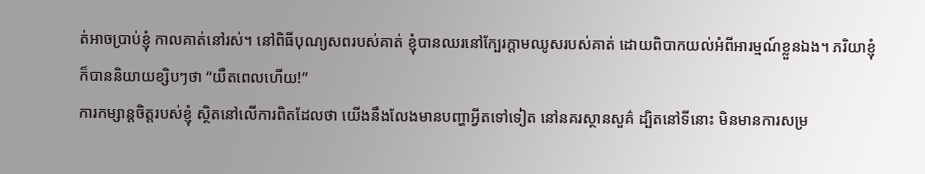ត់អាចប្រាប់ខ្ញុំ កាលគាត់នៅរស់។ នៅពិធីបុណ្យសពរបស់គាត់ ខ្ញុំបានឈរនៅក្បែរក្តាមឈូសរបស់គាត់ ដោយពិបាកយល់អំពីអារម្មណ៍ខ្លួនឯង។ ភរិយាខ្ញុំក៏បាននិយាយខ្សិបៗថា “យឺតពេលហើយ!”
ការកម្សាន្តចិត្តរបស់ខ្ញុំ ស្ថិតនៅលើការពិតដែលថា យើងនឹងលែងមានបញ្ហាអ្វីតទៅទៀត នៅនគរស្ថានសួគ៌ ដ្បិតនៅទីនោះ មិនមានការសម្រ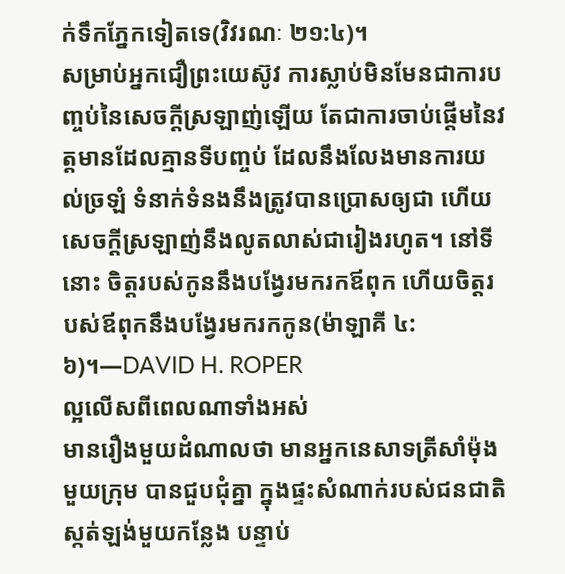ក់ទឹកភ្នែកទៀតទេ(វិវរណៈ ២១:៤)។
សម្រាប់អ្នកជឿព្រះយេស៊ូវ ការស្លាប់មិនមែនជាការបញ្ចប់នៃសេចក្តីស្រឡាញ់ឡើយ តែជាការចាប់ផ្តើមនៃវត្តមានដែលគ្មានទីបញ្ចប់ ដែលនឹងលែងមានការយល់ច្រឡំ ទំនាក់ទំនងនឹងត្រូវបានប្រោសឲ្យជា ហើយសេចក្តីស្រឡាញ់នឹងលូតលាស់ជារៀងរហូត។ នៅទីនោះ ចិត្តរបស់កូននឹងបង្វែរមករកឪពុក ហើយចិត្តរបស់ឪពុកនឹងបង្វែរមករកកូន(ម៉ាឡាគី ៤:៦)។—DAVID H. ROPER
ល្អលើសពីពេលណាទាំងអស់
មានរឿងមួយដំណាលថា មានអ្នកនេសាទត្រីសាំម៉ុងមួយក្រុម បានជួបជុំគ្នា ក្នុងផ្ទះសំណាក់របស់ជនជាតិស្កត់ឡង់មួយកន្លែង បន្ទាប់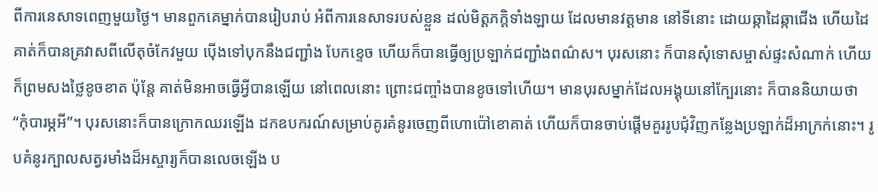ពីការនេសាទពេញមួយថ្ងៃ។ មានពួកគេម្នាក់បានរៀបរាប់ អំពីការនេសាទរបស់ខ្លួន ដល់មិត្តភក្តិទាំងឡាយ ដែលមានវត្តមាន នៅទីនោះ ដោយឆ្កាដៃឆ្កាជើង ហើយដៃគាត់ក៏បានគ្រវាសពីលើតុចំកែវមួយ ប៉ើងទៅបុកនឹងជញ្ជាំង បែកខ្ទេច ហើយក៏បានធ្វើឲ្យប្រឡាក់ជញ្ជាំងពណ៌ស។ បុរសនោះ ក៏បានសុំទោសម្ចាស់ផ្ទះសំណាក់ ហើយក៏ព្រមសងថ្លៃខូចខាត ប៉ុន្តែ គាត់មិនអាចធ្វើអ្វីបានឡើយ នៅពេលនោះ ព្រោះជញ្ចាំងបានខូចទៅហើយ។ មានបុរសម្នាក់ដែលអង្គុយនៅក្បែរនោះ ក៏បាននិយាយថា “កុំបារម្ភអី”។ បុរសនោះក៏បានក្រោកឈរឡើង ដកឧបករណ៍សម្រាប់គូរគំនូរចេញពីហោប៉ៅខោគាត់ ហើយក៏បានចាប់ផ្តើមគួររូបជុំវិញកន្លែងប្រឡាក់ដ៏អាក្រក់នោះ។ រូបគំនូរក្បាលសត្វរមាំងដ៏អស្ចារ្យក៏បានលេចឡើង ប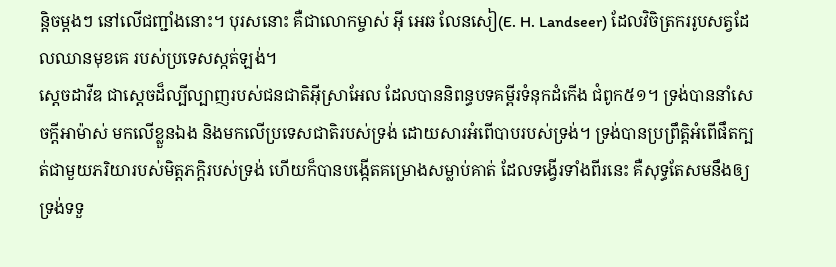ន្តិចម្តងៗ នៅលើជញ្ជាំងនោះ។ បុរសនោះ គឺជាលោកម្ចាស់ អ៊ី អេឆ លែនសៀ(E. H. Landseer) ដែលវិចិត្រកររូបសត្វដែលឈានមុខគេ របស់ប្រទេសស្កត់ឡង់។
ស្តេចដាវីឌ ជាស្តេចដ៏ល្បីល្បាញរបស់ជនជាតិអ៊ីស្រាអែល ដែលបាននិពន្ធបទគម្ពីរទំនុកដំកើង ជំពូក៥១។ ទ្រង់បាននាំសេចក្តីអាម៉ាស់ មកលើខ្លួនឯង និងមកលើប្រទេសជាតិរបស់ទ្រង់ ដោយសារអំពើបាបរបស់ទ្រង់។ ទ្រង់បានប្រព្រឹត្តិអំពើផឹតក្បត់ជាមួយភរិយារបស់មិត្តភក្តិរបស់ទ្រង់ ហើយក៏បានបង្កើតគម្រោងសម្លាប់គាត់ ដែលទង្វើរទាំងពីរនេះ គឺសុទ្ធតែសមនឹងឲ្យទ្រង់ទទួ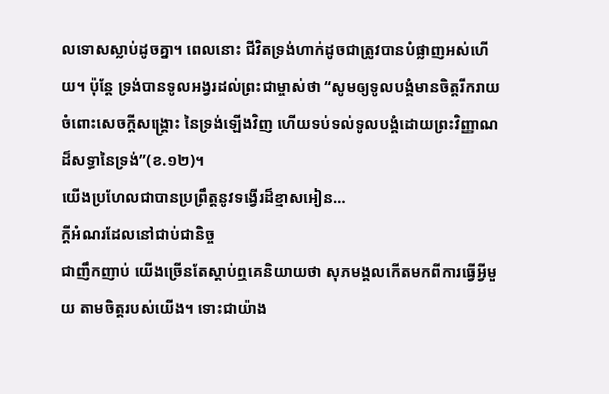លទោសស្លាប់ដូចគ្នា។ ពេលនោះ ជីវិតទ្រង់ហាក់ដូចជាត្រូវបានបំផ្លាញអស់ហើយ។ ប៉ុន្តែ ទ្រង់បានទូលអង្វរដល់ព្រះជាម្ចាស់ថា “សូមឲ្យទូលបង្គំមានចិត្តរីករាយចំពោះសេចក្តីសង្គ្រោះ នៃទ្រង់ឡើងវិញ ហើយទប់ទល់ទូលបង្គំដោយព្រះវិញ្ញាណដ៏សទ្ធានៃទ្រង់”(ខ.១២)។
យើងប្រហែលជាបានប្រព្រឹត្តនូវទង្វើរដ៏ខ្មាសអៀន…
ក្ដីអំណរដែលនៅជាប់ជានិច្ច
ជាញឹកញាប់ យើងច្រើនតែស្ដាប់ឮគេនិយាយថា សុភមង្គលកើតមកពីការធ្វើអ្វីមួយ តាមចិត្តរបស់យើង។ ទោះជាយ៉ាង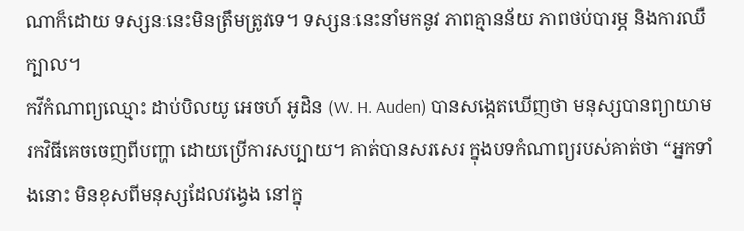ណាក៏ដោយ ទស្សនៈនេះមិនត្រឹមត្រូវទេ។ ទស្សនៈនេះនាំមកនូវ ភាពគ្មានន័យ ភាពថប់បារម្ភ និងការឈឺក្បាល។
កវីកំណាព្យឈ្មោះ ដាប់បិលយូ អេចហ៍ អូដិន (W. H. Auden) បានសង្កេតឃើញថា មនុស្សបានព្យាយាមរកវិធីគេចចេញពីបញ្ហា ដោយប្រើការសប្បាយ។ គាត់បានសរសេរ ក្នុងបទកំណាព្យរបស់គាត់ថា “អ្នកទាំងនោះ មិនខុសពីមនុស្សដែលវង្វេង នៅក្នុ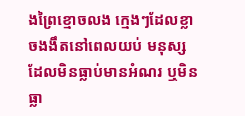ងព្រៃខ្មោចលង ក្មេងៗដែលខ្លាចងងឹតនៅពេលយប់ មនុស្សដែលមិនធ្លាប់មានអំណរ ឬមិនធ្លា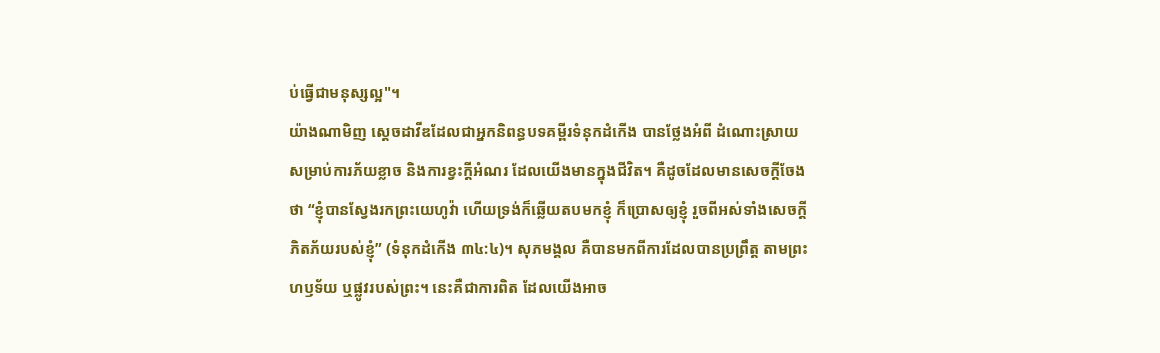ប់ធ្វើជាមនុស្សល្អ"។
យ៉ាងណាមិញ ស្ដេចដាវីឌដែលជាអ្នកនិពន្ធបទគម្ពីរទំនុកដំកើង បានថ្លែងអំពី ដំណោះស្រាយ សម្រាប់ការភ័យខ្លាច និងការខ្វះក្តីអំណរ ដែលយើងមានក្នុងជីវិត។ គឺដូចដែលមានសេចក្តីចែងថា “ខ្ញុំបានស្វែងរកព្រះយេហូវ៉ា ហើយទ្រង់ក៏ឆ្លើយតបមកខ្ញុំ ក៏ប្រោសឲ្យខ្ញុំ រួចពីអស់ទាំងសេចក្តីភិតភ័យរបស់ខ្ញុំ” (ទំនុកដំកើង ៣៤:៤)។ សុភមង្គល គឺបានមកពីការដែលបានប្រព្រឹត្ត តាមព្រះហឫទ័យ ឬផ្លូវរបស់ព្រះ។ នេះគឺជាការពិត ដែលយើងអាច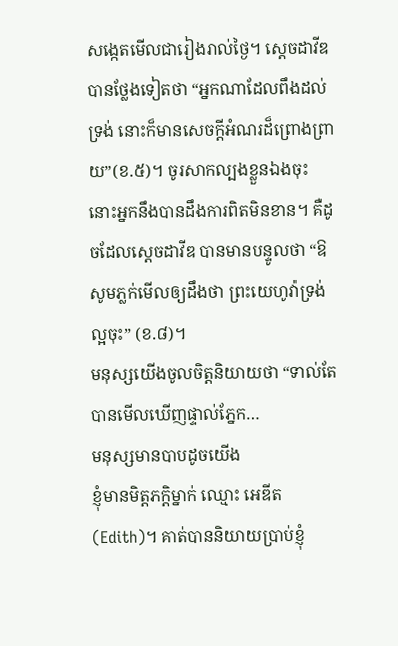សង្កេតមើលជារៀងរាល់ថ្ងៃ។ ស្ដេចដាវីឌបានថ្លែងទៀតថា “អ្នកណាដែលពឹងដល់ទ្រង់ នោះក៏មានសេចក្តីអំណរដ៏ព្រោងព្រាយ”(ខ.៥)។ ចូរសាកល្បងខ្លួនឯងចុះ នោះអ្នកនឹងបានដឹងការពិតមិនខាន។ គឺដូចដែលស្ដេចដាវីឌ បានមានបន្ទូលថា “ឱសូមភ្លក់មើលឲ្យដឹងថា ព្រះយេហូវ៉ាទ្រង់ល្អចុះ” (ខ.៨)។
មនុស្សយើងចូលចិត្តនិយាយថា “ទាល់តែបានមើលឃើញផ្ទាល់ភ្នែក…
មនុស្សមានបាបដូចយើង
ខ្ញុំមានមិត្តភក្តិម្នាក់ ឈ្មោះ អេឌីត(Edith)។ គាត់បាននិយាយប្រាប់ខ្ញុំ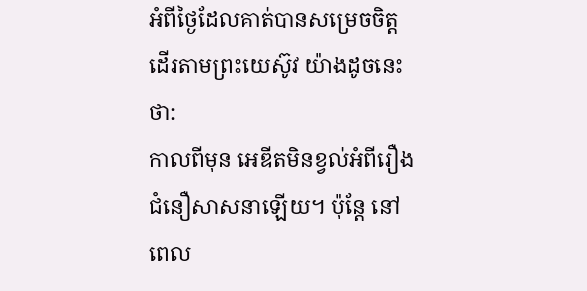អំពីថ្ងៃដែលគាត់បានសម្រេចចិត្តដើរតាមព្រះយេស៊ូវ យ៉ាងដូចនេះថា:
កាលពីមុន អេឌីតមិនខ្វល់អំពីរឿងជំនឿសាសនាឡើយ។ ប៉ុន្តែ នៅពេល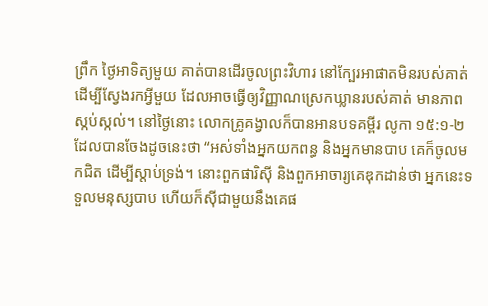ព្រឹក ថ្ងៃអាទិត្យមួយ គាត់បានដើរចូលព្រះវិហារ នៅក្បែរអាផាតមិនរបស់គាត់ ដើម្បីស្វែងរកអ្វីមួយ ដែលអាចធ្វើឲ្យវិញ្ញាណស្រេកឃ្លានរបស់គាត់ មានភាពស្កប់ស្កល់។ នៅថ្ងៃនោះ លោកគ្រូគង្វាលក៏បានអានបទគម្ពីរ លូកា ១៥:១-២ ដែលបានចែងដូចនេះថា “អស់ទាំងអ្នកយកពន្ធ និងអ្នកមានបាប គេក៏ចូលមកជិត ដើម្បីស្តាប់ទ្រង់។ នោះពួកផារិស៊ី និងពួកអាចារ្យគេឌុកដាន់ថា អ្នកនេះទទួលមនុស្សបាប ហើយក៏ស៊ីជាមួយនឹងគេផ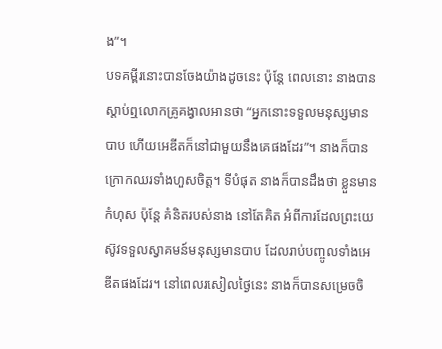ង”។
បទគម្ពីរនោះបានចែងយ៉ាងដូចនេះ ប៉ុន្តែ ពេលនោះ នាងបានស្តាប់ឮលោកគ្រូគង្វាលអានថា “អ្នកនោះទទួលមនុស្សមានបាប ហើយអេឌីតក៏នៅជាមួយនឹងគេផងដែរ”។ នាងក៏បានក្រោកឈរទាំងហួសចិត្ត។ ទីបំផុត នាងក៏បានដឹងថា ខ្លួនមានកំហុស ប៉ុន្តែ គំនិតរបស់នាង នៅតែគិត អំពីការដែលព្រះយេស៊ូវទទួលស្វាគមន៍មនុស្សមានបាប ដែលរាប់បញ្ចូលទាំងអេឌីតផងដែរ។ នៅពេលរសៀលថ្ងៃនេះ នាងក៏បានសម្រេចចិ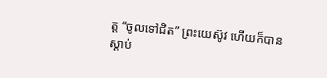ត្ត “ចូលទៅជិត” ព្រះយេស៊ូវ ហើយក៏បានស្តាប់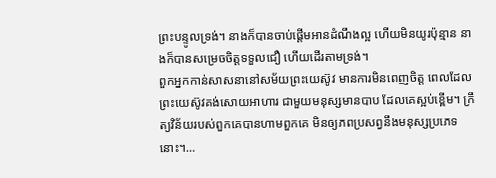ព្រះបន្ទូលទ្រង់។ នាងក៏បានចាប់ផ្តើមអានដំណឹងល្អ ហើយមិនយូរប៉ុន្មាន នាងក៏បានសម្រេចចិត្តទទួលជឿ ហើយដើរតាមទ្រង់។
ពួកអ្នកកាន់សាសនានៅសម័យព្រះយេស៊ូវ មានការមិនពេញចិត្ត ពេលដែលព្រះយេស៊ូវគង់សោយអាហារ ជាមួយមនុស្សមានបាប ដែលគេស្អប់ខ្ពើម។ ក្រឹត្យវិន័យរបស់ពួកគេបានហាមពួកគេ មិនឲ្យភពប្រសព្វនឹងមនុស្សប្រភេទនោះ។…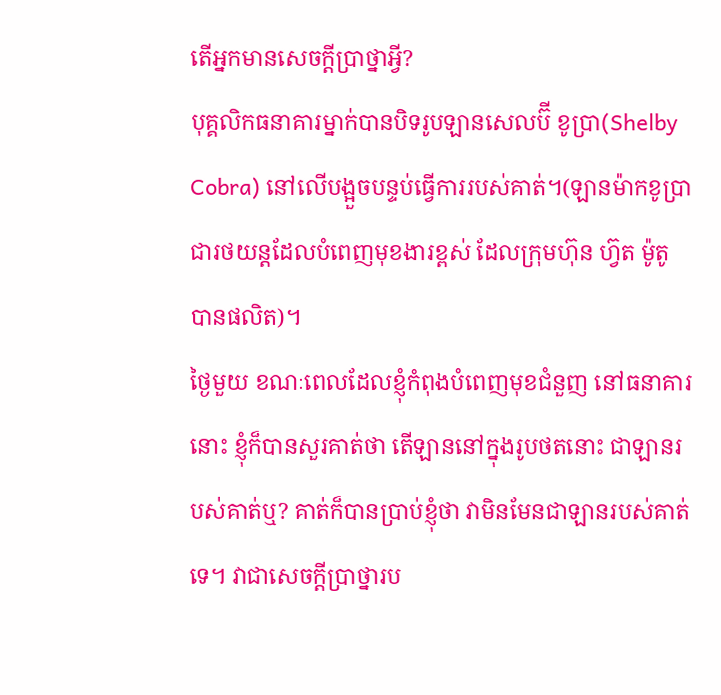តើអ្នកមានសេចក្តីប្រាថ្នាអ្វី?
បុគ្គលិកធនាគារម្នាក់បានបិទរូបឡានសេលប៊ី ខូប្រា(Shelby Cobra) នៅលើបង្អួចបន្ទប់ធ្វើការរបស់គាត់។(ឡានម៉ាកខូប្រា ជារថយន្តដែលបំពេញមុខងារខ្ពស់ ដែលក្រុមហ៊ុន ហ្វ៊ត ម៉ូតូ បានផលិត)។
ថ្ងៃមួយ ខណៈពេលដែលខ្ញុំកំពុងបំពេញមុខជំនួញ នៅធនាគារនោះ ខ្ញុំក៏បានសួរគាត់ថា តើឡាននៅក្នុងរូបថតនោះ ជាឡានរបស់គាត់ឬ? គាត់ក៏បានប្រាប់ខ្ញុំថា វាមិនមែនជាឡានរបស់គាត់ទេ។ វាជាសេចក្តីប្រាថ្នារប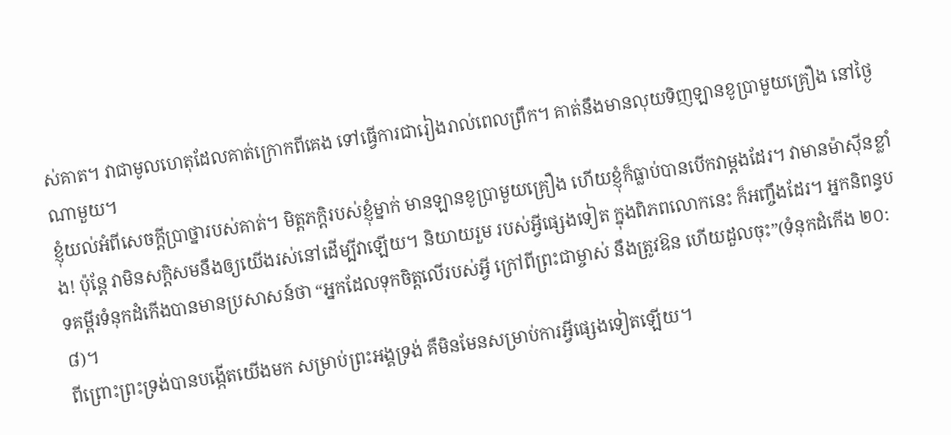ស់គាត។ វាជាមូលហេតុដែលគាត់ក្រោកពីគេង ទៅធ្វើការជារៀងរាល់ពេលព្រឹក។ គាត់នឹងមានលុយទិញឡានខូប្រាមួយគ្រឿង នៅថ្ងៃណាមួយ។
ខ្ញុំយល់អំពីសេចក្តីប្រាថ្នារបស់គាត់។ មិត្តភក្តិរបស់ខ្ញុំម្នាក់ មានឡានខូប្រាមួយគ្រឿង ហើយខ្ញុំក៏ធ្លាប់បានបើកវាម្តងដែរ។ វាមានម៉ាស៊ីនខ្លាំង! ប៉ុន្តែ វាមិនសក្តិសមនឹងឲ្យយើងរស់នៅដើម្បីវាឡើយ។ និយាយរួម របស់អ្វីផ្សេងទៀត ក្នុងពិភពលោកនេះ ក៏អញ្ចឹងដែរ។ អ្នកនិពន្ធបទគម្ពីរទំនុកដំកើងបានមានប្រសាសន៍ថា “អ្នកដែលទុកចិត្តលើរបស់អ្វី ក្រៅពីព្រះជាម្ចាស់ នឹងត្រូវឱន ហើយដួលចុះ”(ទំនុកដំកើង ២០:៨)។
ពីព្រោះព្រះទ្រង់បានបង្កើតយើងមក សម្រាប់ព្រះអង្គទ្រង់ គឺមិនមែនសម្រាប់ការអ្វីផ្សេងទៀតឡើយ។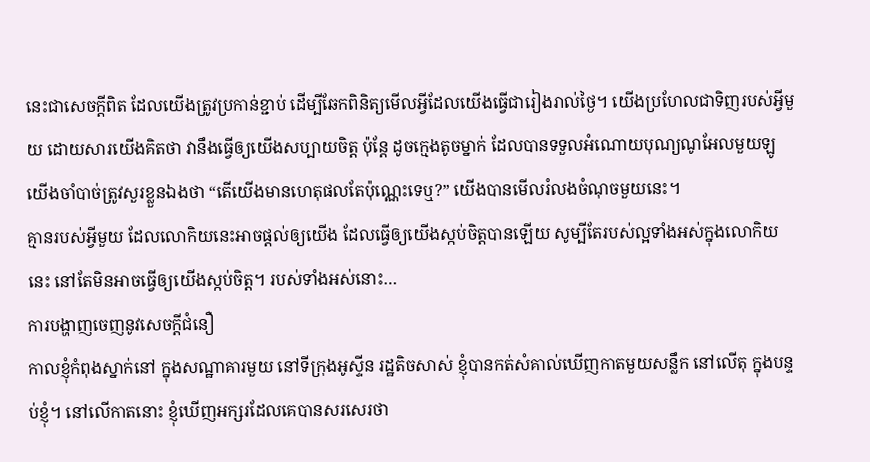នេះជាសេចក្តីពិត ដែលយើងត្រូវប្រកាន់ខ្ជាប់ ដើម្បីឆែកពិនិត្យមើលអ្វីដែលយើងធ្វើជារៀងរាល់ថ្ងៃ។ យើងប្រហែលជាទិញរបស់អ្វីមួយ ដោយសារយើងគិតថា វានឹងធ្វើឲ្យយើងសប្បាយចិត្ត ប៉ុន្តែ ដូចក្មេងតូចម្នាក់ ដែលបានទទួលអំណោយបុណ្យណូអែលមួយឡូ យើងចាំបាច់ត្រូវសួរខ្លួនឯងថា “តើយើងមានហេតុផលតែប៉ុណ្ណេះទេឬ?” យើងបានមើលរំលងចំណុចមួយនេះ។
គ្មានរបស់អ្វីមួយ ដែលលោកិយនេះអាចផ្តល់ឲ្យយើង ដែលធ្វើឲ្យយើងស្កប់ចិត្តបានឡើយ សូម្បីតែរបស់ល្អទាំងអស់ក្នុងលោកិយនេះ នៅតែមិនអាចធ្វើឲ្យយើងស្កប់ចិត្ត។ របស់ទាំងអស់នោះ…
ការបង្ហាញចេញនូវសេចក្តីជំនឿ
កាលខ្ញុំកំពុងស្នាក់នៅ ក្នុងសណ្ឋាគារមួយ នៅទីក្រុងអូស្ទីន រដ្ឋតិចសាស់ ខ្ញុំបានកត់សំគាល់ឃើញកាតមួយសន្លឹក នៅលើតុ ក្នុងបន្ទប់ខ្ញុំ។ នៅលើកាតនោះ ខ្ញុំឃើញអក្សរដែលគេបានសរសេរថា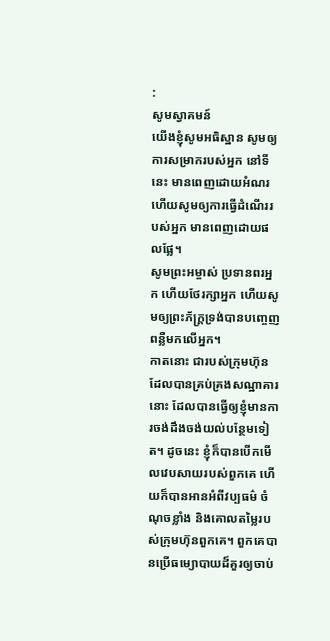:
សូមស្វាគមន៍
យើងខ្ញុំសូមអធិស្ឋាន សូមឲ្យការសម្រាករបស់អ្នក នៅទីនេះ មានពេញដោយអំណរ
ហើយសូមឲ្យការធ្វើដំណើររបស់អ្នក មានពេញដោយផលផ្លែ។
សូមព្រះអម្ចាស់ ប្រទានពរអ្នក ហើយថែរក្សាអ្នក ហើយសូមឲ្យព្រះភ័ក្រ្តទ្រង់បានបញ្ចេញពន្លឺមកលើអ្នក។
កាតនោះ ជារបស់ក្រុមហ៊ុន ដែលបានគ្រប់គ្រងសណ្ឋាគារនោះ ដែលបានធ្វើឲ្យខ្ញុំមានការចង់ដឹងចង់យល់បន្ថែមទៀត។ ដូចនេះ ខ្ញុំក៏បានបើកមើលវេបសាយរបស់ពួកគេ ហើយក៏បានអានអំពីវប្បធម៌ ចំណុចខ្លាំង និងគោលតម្លៃរបស់ក្រុមហ៊ុនពួកគេ។ ពួកគេបានប្រើធម្យោបាយដ៏គួរឲ្យចាប់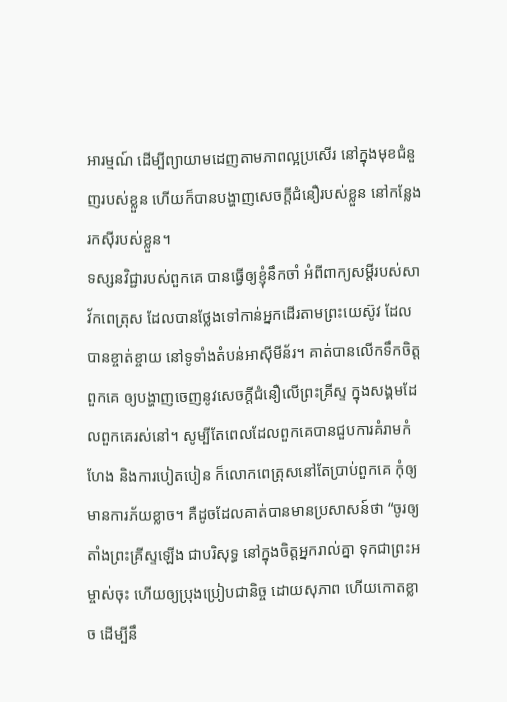អារម្មណ៍ ដើម្បីព្យាយាមដេញតាមភាពល្អប្រសើរ នៅក្នុងមុខជំនួញរបស់ខ្លួន ហើយក៏បានបង្ហាញសេចក្តីជំនឿរបស់ខ្លួន នៅកន្លែងរកស៊ីរបស់ខ្លួន។
ទស្សនវិជ្ជារបស់ពួកគេ បានធ្វើឲ្យខ្ញុំនឹកចាំ អំពីពាក្យសម្តីរបស់សាវ័កពេត្រុស ដែលបានថ្លែងទៅកាន់អ្នកដើរតាមព្រះយេស៊ូវ ដែលបានខ្ចាត់ខ្ចាយ នៅទូទាំងតំបន់អាស៊ីមីន័រ។ គាត់បានលើកទឹកចិត្តពួកគេ ឲ្យបង្ហាញចេញនូវសេចក្តីជំនឿលើព្រះគ្រីស្ទ ក្នុងសង្គមដែលពួកគេរស់នៅ។ សូម្បីតែពេលដែលពួកគេបានជួបការគំរាមកំហែង និងការបៀតបៀន ក៏លោកពេត្រុសនៅតែប្រាប់ពួកគេ កុំឲ្យមានការភ័យខ្លាច។ គឺដូចដែលគាត់បានមានប្រសាសន៍ថា “ចូរឲ្យតាំងព្រះគ្រីស្ទឡើង ជាបរិសុទ្ធ នៅក្នុងចិត្តអ្នករាល់គ្នា ទុកជាព្រះអម្ចាស់ចុះ ហើយឲ្យប្រុងប្រៀបជានិច្ច ដោយសុភាព ហើយកោតខ្លាច ដើម្បីនឹ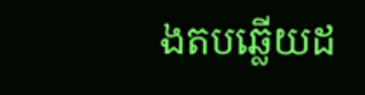ងតបឆ្លើយដ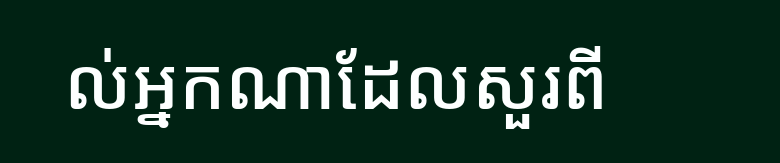ល់អ្នកណាដែលសួរពី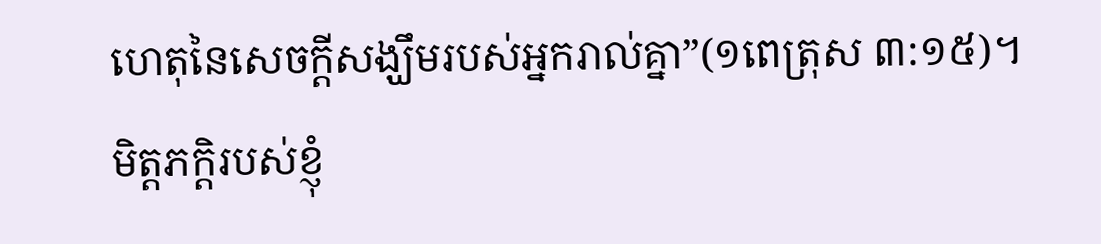ហេតុនៃសេចក្តីសង្ឃឹមរបស់អ្នករាល់គ្នា”(១ពេត្រុស ៣:១៥)។
មិត្តភក្តិរបស់ខ្ញុំ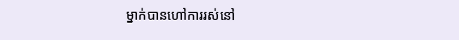ម្នាក់បានហៅការរស់នៅ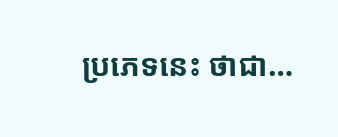ប្រភេទនេះ ថាជា…